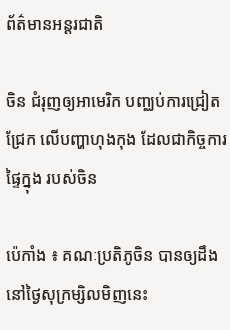ព័ត៌មានអន្តរជាតិ

ចិន ជំរុញឲ្យអាមេរិក បញ្ឈប់ការជ្រៀតជ្រែក លើបញ្ហាហុងកុង ដែលជាកិច្ចការផ្ទៃក្នុង របស់ចិន

ប៉េកាំង ៖ គណៈប្រតិភូចិន បានឲ្យដឹង នៅថ្ងៃសុក្រម្សិលមិញនេះ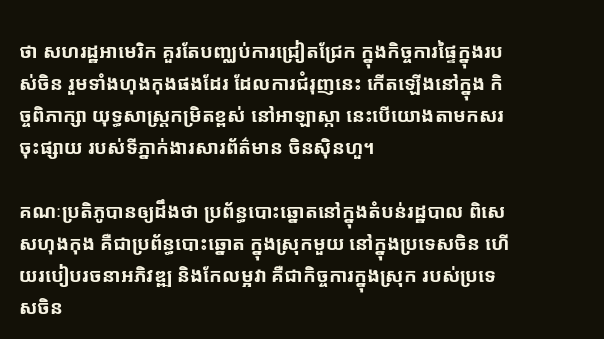ថា សហរដ្ឋអាមេរិក គួរតែបញ្ឈប់ការជ្រៀតជ្រែក ក្នុងកិច្ចការផ្ទៃក្នុងរបស់ចិន រួមទាំងហុងកុងផងដែរ ដែលការជំរុញនេះ កើតឡើងនៅក្នុង កិច្ចពិភាក្សា យុទ្ធសាស្ត្រកម្រិតខ្ពស់ នៅអាឡាស្កា នេះបើយោងតាមកសរចុះផ្សាយ របស់ទីភ្នាក់ងារសារព័ត៌មាន ចិនស៊ិនហួ។

គណៈប្រតិភូបានឲ្យដឹងថា ប្រព័ន្ធបោះឆ្នោតនៅក្នុងតំបន់រដ្ឋបាល ពិសេសហុងកុង គឺជាប្រព័ន្ធបោះឆ្នោត ក្នុងស្រុកមួយ នៅក្នុងប្រទេសចិន ហើយរបៀបរចនាអភិវឌ្ឍ និងកែលម្អវា គឺជាកិច្ចការក្នុងស្រុក របស់ប្រទេសចិន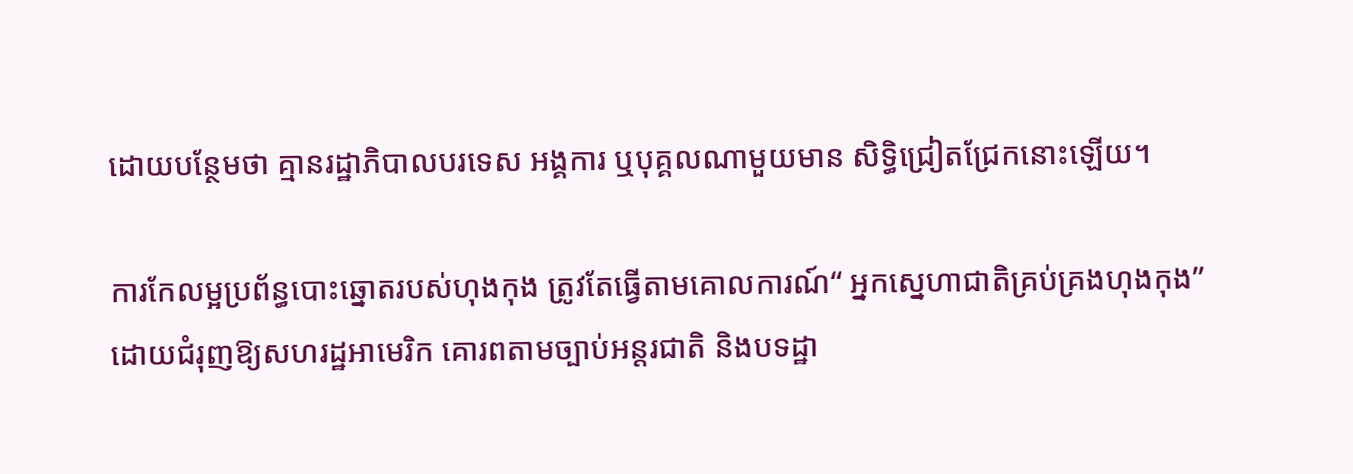ដោយបន្ថែមថា គ្មានរដ្ឋាភិបាលបរទេស អង្គការ ឬបុគ្គលណាមួយមាន សិទ្ធិជ្រៀតជ្រែកនោះឡើយ។

ការកែលម្អប្រព័ន្ធបោះឆ្នោតរបស់ហុងកុង ត្រូវតែធ្វើតាមគោលការណ៍“ អ្នកស្នេហាជាតិគ្រប់គ្រងហុងកុង” ដោយជំរុញឱ្យសហរដ្ឋអាមេរិក គោរពតាមច្បាប់អន្ដរជាតិ និងបទដ្ឋា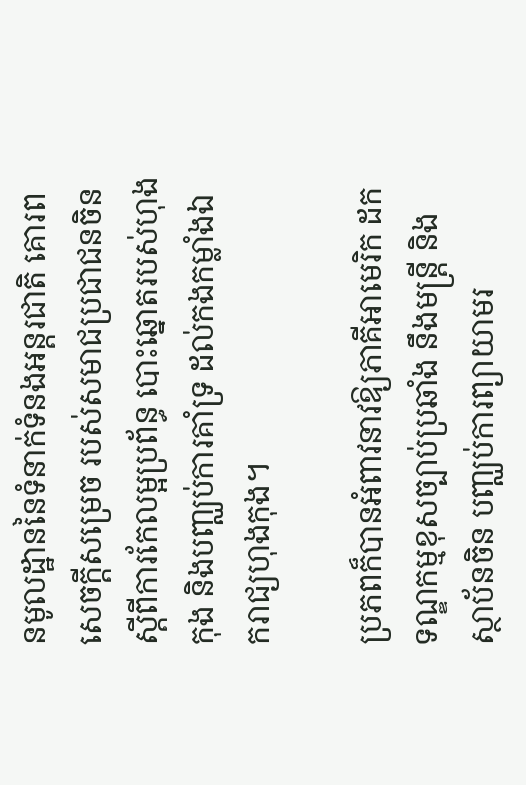នមូលដ្ឋាននៃទំនាក់ទំនងអន្តរជាតិ គោរព សេចក្តីសម្រេច របស់សមាជប្រជាជនចិន ស្តីពីការកែលម្អប្រព័ន្ធ បោះឆ្នោតរបស់ហុងកុង និងបញ្ឈប់ការគាំទ្រ ដល់កងកម្លាំងឯករាជ្យហុងកុង។

ប្រភពក៏បានអំពាវនាវឱ្យភាគីអាមេរិក ដកទណ្ឌកម្មខុសច្បាប់ប្រឆាំង នឹងមន្រ្តី និងស្ថាប័នចិន បញ្ឈប់ការព្យាយាមរ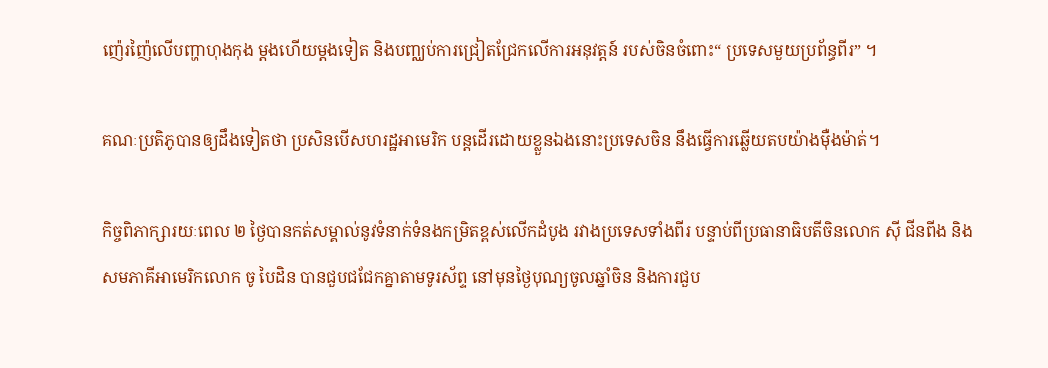ញ៉េរញ៉ៃលើបញ្ហាហុងកុង ម្តងហើយម្ដងទៀត និងបញ្ឈប់ការជ្រៀតជ្រែកលើការអនុវត្ដន៍ របស់ចិនចំពោះ“ ប្រទេសមួយប្រព័ន្ធពីរ” ។

គណៈប្រតិភូបានឲ្យដឹងទៀតថា ប្រសិនបើសហរដ្ឋអាមេរិក បន្តដើរដោយខ្លួនឯងនោះប្រទេសចិន នឹងធ្វើការឆ្លើយតបយ៉ាងម៉ឺងម៉ាត់។

កិច្ចពិភាក្សារយៈពេល ២ ថ្ងៃបានកត់សម្គាល់នូវទំនាក់ទំនងកម្រិតខ្ពស់លើកដំបូង រវាងប្រទេសទាំងពីរ បន្ទាប់ពីប្រធានាធិបតីចិនលោក ស៊ី ជីនពីង និងសមភាគីអាមេរិកលោក ចូ បៃដិន បានជួបជជែកគ្នាតាមទូរស័ព្ទ នៅមុនថ្ងៃបុណ្យចូលឆ្នាំចិន និងការជួប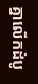គ្នាលើកដំបូ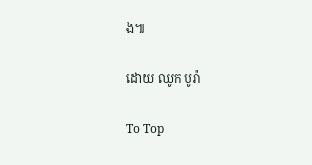ង៕

ដោយ ឈូក បូរ៉ា

To Top